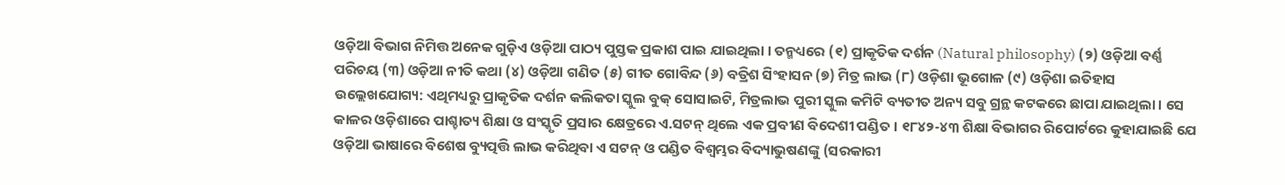ଓଡ଼ିଆ ବିଭାଗ ନିମିତ୍ତ ଅନେକ ଗୁଡ଼ିଏ ଓଡ଼ିଆ ପାଠ୍ୟ ପୁସ୍ତକ ପ୍ରକାଶ ପାଇ ଯାଇଥିଲା । ତନ୍ମଧ୍ୟରେ (୧) ପ୍ରାକୃତିକ ଦର୍ଶନ (Natural philosophy) (୨) ଓଡ଼ିଆ ବର୍ଣ୍ଣ ପରିଚୟ (୩) ଓଡ଼ିଆ ନୀତି କଥା (୪) ଓଡ଼ିଆ ଗଣିତ (୫) ଗୀତ ଗୋବିନ୍ଦ (୬) ବତ୍ରିଶ ସିଂହାସନ (୭) ମିତ୍ର ଲାଭ (୮) ଓଡ଼ିଶା ଭୂଗୋଳ (୯) ଓଡ଼ିଶା ଇତିହାସ ଉଲ୍ଲେଖଯୋଗ୍ୟ: ଏଥିମଧ୍ୟରୁ ପ୍ରାକୃତିକ ଦର୍ଶନ କଲିକତା ସ୍କୁଲ ବୁକ୍ ସୋସାଇଟି, ମିତ୍ରଲାଭ ପୁରୀ ସ୍କୁଲ କମିଟି ବ୍ୟତୀତ ଅନ୍ୟ ସବୁ ଗ୍ରନ୍ଥ କଟକରେ ଛାପା ଯାଇଥିଲା । ସେ କାଳର ଓଡ଼ିଶାରେ ପାଶ୍ଚାତ୍ୟ ଶିକ୍ଷା ଓ ସଂସ୍କୃତି ପ୍ରସାର କ୍ଷେତ୍ରରେ ଏ.ସଟନ୍ ଥିଲେ ଏକ ପ୍ରବୀଣ ବିଦେଶୀ ପଣ୍ଡିତ । ୧୮୪୨-୪୩ ଶିକ୍ଷା ବିଭାଗର ରିପୋର୍ଟରେ କୁହାଯାଇଛି ଯେ ଓଡ଼ିଆ ଭାଷାରେ ବିଶେଷ ବ୍ୟୁତ୍ପତ୍ତି ଲାଭ କରିଥିବା ଏ ସଟନ୍ ଓ ପଣ୍ଡିତ ବିଶ୍ୱମ୍ଭର ବିଦ୍ୟାଭୁଷଣଙ୍କୁ (ସରକାରୀ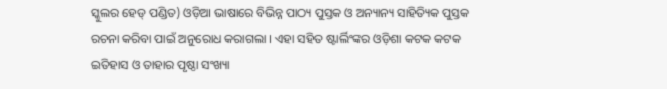ସ୍କୁଲର ହେଡ୍ ପଣ୍ଡିତ) ଓଡ଼ିଆ ଭାଷାରେ ବିଭିନ୍ନ ପାଠ୍ୟ ପୁସ୍ତକ ଓ ଅନ୍ୟାନ୍ୟ ସାହିତ୍ୟିକ ପୁସ୍ତକ ରଚନା କରିବା ପାଇଁ ଅନୁରୋଧ କରାଗଲା । ଏହା ସହିତ ଷ୍ଟାର୍ଲିଂଙ୍କର ଓଡ଼ିଶା କଟକ କଟକ ଇତିହାସ ଓ ତାହାର ପୃଷ୍ଠା ସଂଖ୍ୟା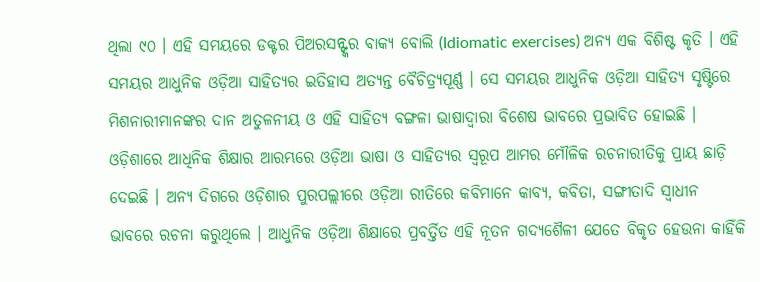ଥିଲା ୯୦ । ଏହି ସମୟରେ ଡକ୍ଟର ପିଅରସନ୍ଙ୍କର ବାକ୍ୟ ବୋଲି (Idiomatic exercises) ଅନ୍ୟ ଏକ ବିଶିଷ୍ଟ କୃତି । ଏହି ସମୟର ଆଧୁନିକ ଓଡ଼ିଆ ସାହିତ୍ୟର ଇତିହାସ ଅତ୍ୟନ୍ତ ବୈଚିତ୍ର୍ୟପୂର୍ଣ୍ଣ । ସେ ସମୟର ଆଧୁନିକ ଓଡ଼ିଆ ସାହିତ୍ୟ ସୃଷ୍ଟିରେ ମିଶନାରୀମାନଙ୍କର ଦାନ ଅତୁଳନୀୟ ଓ ଏହି ସାହିତ୍ୟ ବଙ୍ଗଳା ଭାଷାଦ୍ୱାରା ବିଶେଷ ଭାବରେ ପ୍ରଭାବିତ ହୋଇଛି ।
ଓଡ଼ିଶାରେ ଆଧିନିକ ଶିକ୍ଷାର ଆରମ୍ଭରେ ଓଡ଼ିଆ ଭାଷା ଓ ସାହିତ୍ୟର ସ୍ୱରୂପ ଆମର ମୌଳିକ ରଚନାରୀତିକୁ ପ୍ରାୟ ଛାଡ଼ି ଦେଇଛି । ଅନ୍ୟ ଦିଗରେ ଓଡ଼ିଶାର ପୁରପଲ୍ଲୀରେ ଓଡ଼ିଆ ରୀତିରେ କବିମାନେ କାବ୍ୟ, କବିତା, ସଙ୍ଗୀତାଦି ସ୍ୱାଧୀନ ଭାବରେ ରଚନା କରୁଥିଲେ । ଆଧୁନିକ ଓଡ଼ିଆ ଶିକ୍ଷାରେ ପ୍ରବର୍ତ୍ତିତ ଏହି ନୂତନ ଗଦ୍ୟଶୈଳୀ ଯେତେ ବିକୃତ ହେଉନା କାହିଁକି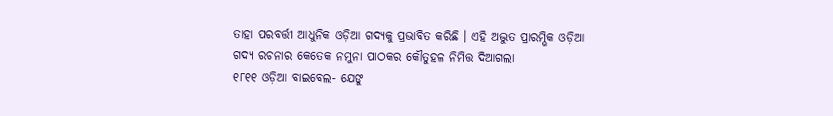ତାହା ପରବର୍ତ୍ତୀ ଆଧୁନିକ ଓଡ଼ିଆ ଗଦ୍ୟକୁ ପ୍ରଭାବିତ କରିଛି । ଏହି ଅଦ୍ଭୁତ ପ୍ରାରମ୍ଭିକ ଓଡ଼ିଆ ଗଦ୍ୟ ରଚନାର କେତେକ ନମୁନା ପାଠକର କୌତୁହଳ ନିମିତ୍ତ ଦିଆଗଲା
୧୮୧୧ ଓଡ଼ିଆ ବାଇବେଲ- ଯେଙୁ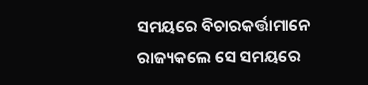ସମୟରେ ବିଚାରକର୍ତ୍ତାମାନେ ରାଜ୍ୟକଲେ ସେ ସମୟରେ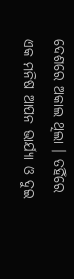ଦେଶରେ ଅକାଲ ଥିଲା । ତହିଁରେ ଏକ ମନିଷ ଆପନ ଭାର୍ଯ୍ୟା ଓ ଦୁଇ